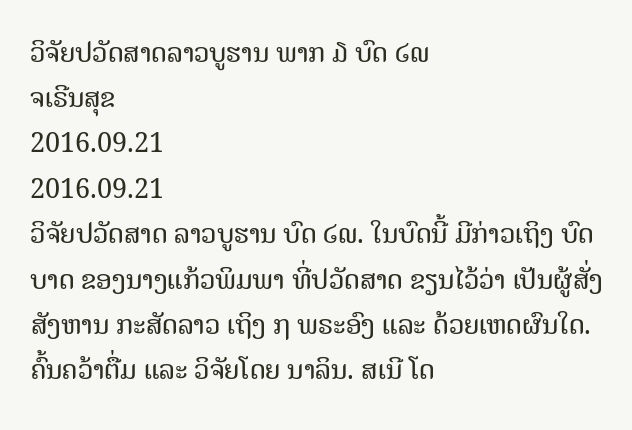ວິຈັຍປວັດສາດລາວບູຮານ ພາກ ໓ ບົດ ໒໙
ຈເຣີນສຸຂ
2016.09.21
2016.09.21
ວິຈັຍປວັດສາດ ລາວບູຮານ ບົດ ໒໙. ໃນບົດນີ້ ມີກ່າວເຖິງ ບົດບາດ ຂອງນາງແກ້ວພິມພາ ທີ່ປວັດສາດ ຂຽນໄວ້ວ່າ ເປັນຜູ້ສັ່ງ ສັງຫານ ກະສັດລາວ ເຖິງ ໗ ພຣະອົງ ແລະ ດ້ວຍເຫດຜົນໃດ.
ຄົ້ນຄວ້າຕື່ມ ແລະ ວິຈັຍໂດຍ ນາລິນ. ສເນີ ໂດ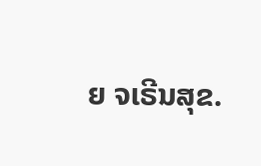ຍ ຈເຣີນສຸຂ.